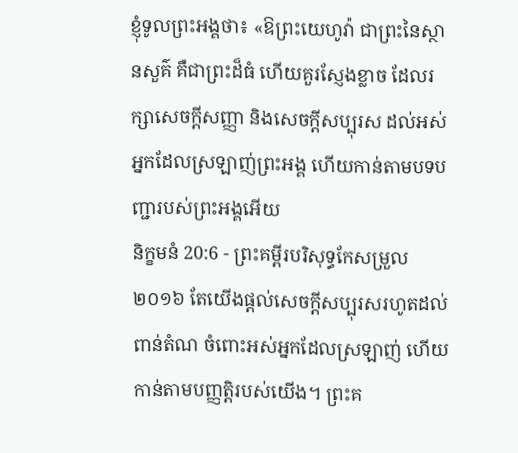ខ្ញុំទូលព្រះអង្គថា៖ «ឱព្រះយេហូវ៉ា ជាព្រះនៃស្ថានសួគ៌ គឺជាព្រះដ៏ធំ ហើយគួរស្ញែងខ្លាច ដែលរក្សាសេចក្ដីសញ្ញា និងសេចក្ដីសប្បុរស ដល់អស់អ្នកដែលស្រឡាញ់ព្រះអង្គ ហើយកាន់តាមបទបញ្ជារបស់ព្រះអង្គអើយ
និក្ខមនំ 20:6 - ព្រះគម្ពីរបរិសុទ្ធកែសម្រួល ២០១៦ តែយើងផ្តល់សេចក្ដីសប្បុរសរហូតដល់ពាន់តំណ ចំពោះអស់អ្នកដែលស្រឡាញ់ ហើយកាន់តាមបញ្ញត្តិរបស់យើង។ ព្រះគ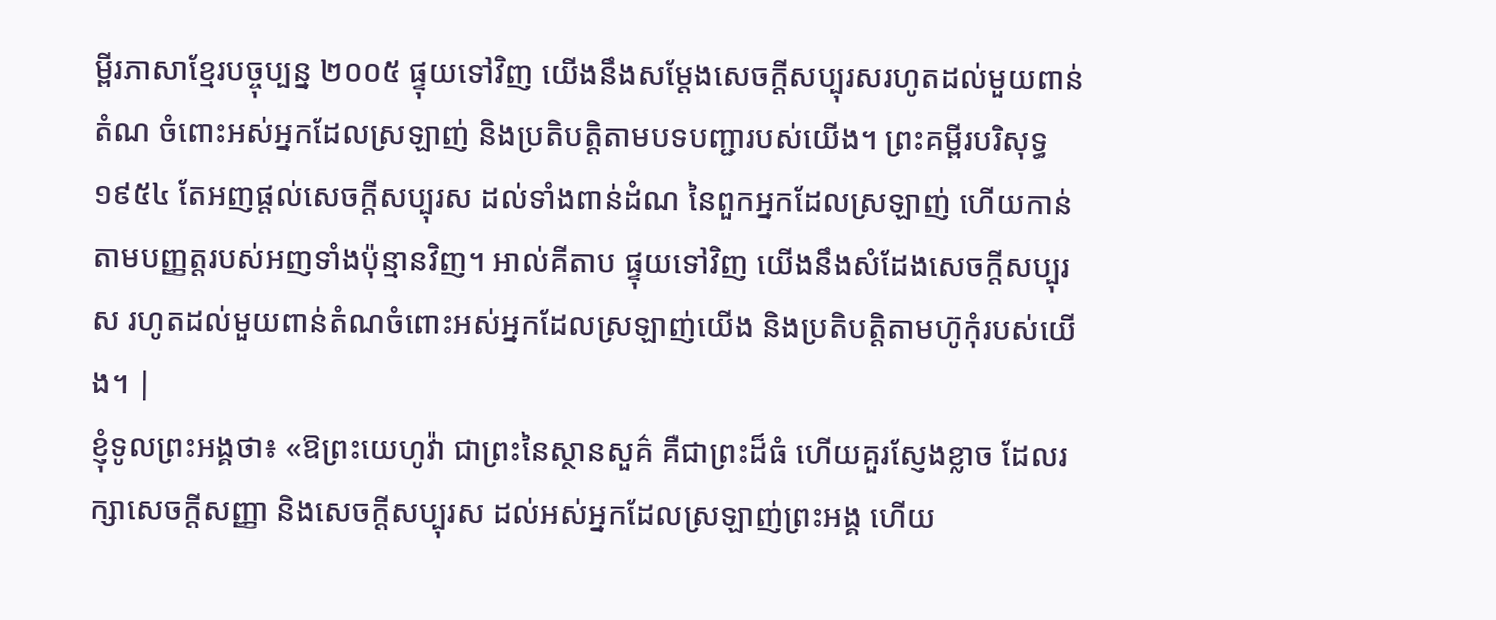ម្ពីរភាសាខ្មែរបច្ចុប្បន្ន ២០០៥ ផ្ទុយទៅវិញ យើងនឹងសម្តែងសេចក្ដីសប្បុរសរហូតដល់មួយពាន់តំណ ចំពោះអស់អ្នកដែលស្រឡាញ់ និងប្រតិបត្តិតាមបទបញ្ជារបស់យើង។ ព្រះគម្ពីរបរិសុទ្ធ ១៩៥៤ តែអញផ្តល់សេចក្ដីសប្បុរស ដល់ទាំងពាន់ដំណ នៃពួកអ្នកដែលស្រឡាញ់ ហើយកាន់តាមបញ្ញត្តរបស់អញទាំងប៉ុន្មានវិញ។ អាល់គីតាប ផ្ទុយទៅវិញ យើងនឹងសំដែងសេចក្តីសប្បុរស រហូតដល់មួយពាន់តំណចំពោះអស់អ្នកដែលស្រឡាញ់យើង និងប្រតិបត្តិតាមហ៊ូកុំរបស់យើង។ |
ខ្ញុំទូលព្រះអង្គថា៖ «ឱព្រះយេហូវ៉ា ជាព្រះនៃស្ថានសួគ៌ គឺជាព្រះដ៏ធំ ហើយគួរស្ញែងខ្លាច ដែលរក្សាសេចក្ដីសញ្ញា និងសេចក្ដីសប្បុរស ដល់អស់អ្នកដែលស្រឡាញ់ព្រះអង្គ ហើយ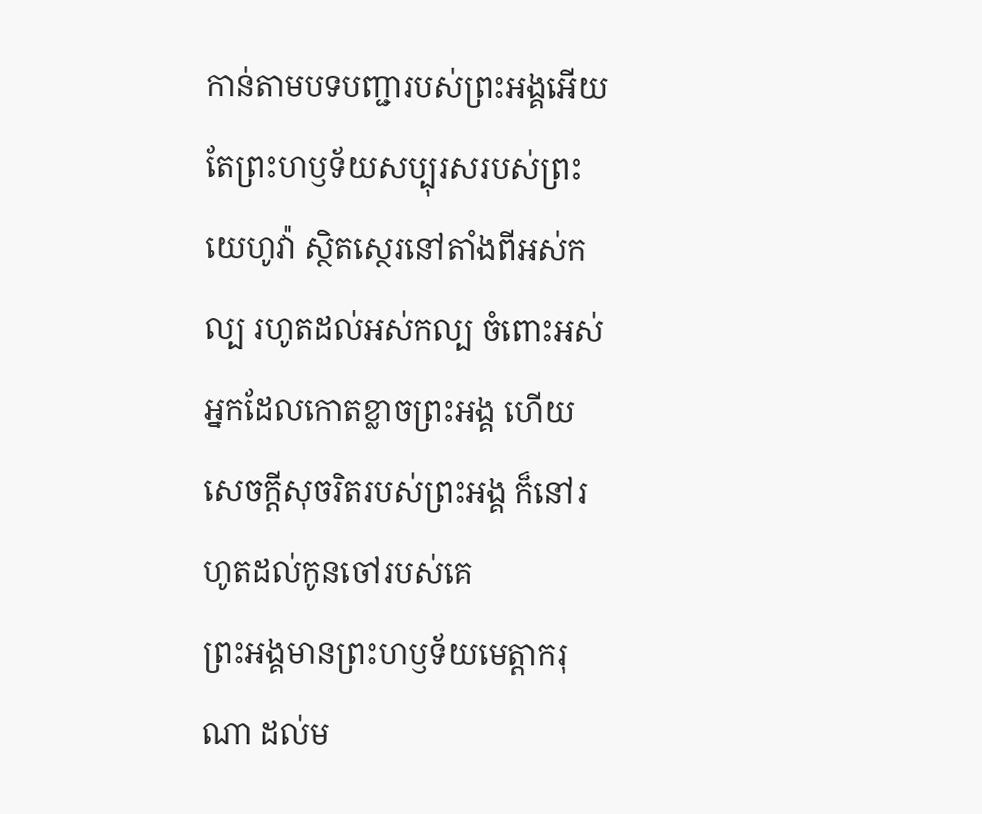កាន់តាមបទបញ្ជារបស់ព្រះអង្គអើយ
តែព្រះហឫទ័យសប្បុរសរបស់ព្រះយេហូវ៉ា ស្ថិតស្ថេរនៅតាំងពីអស់កល្ប រហូតដល់អស់កល្ប ចំពោះអស់អ្នកដែលកោតខ្លាចព្រះអង្គ ហើយសេចក្ដីសុចរិតរបស់ព្រះអង្គ ក៏នៅរហូតដល់កូនចៅរបស់គេ
ព្រះអង្គមានព្រះហឫទ័យមេត្តាករុណា ដល់ម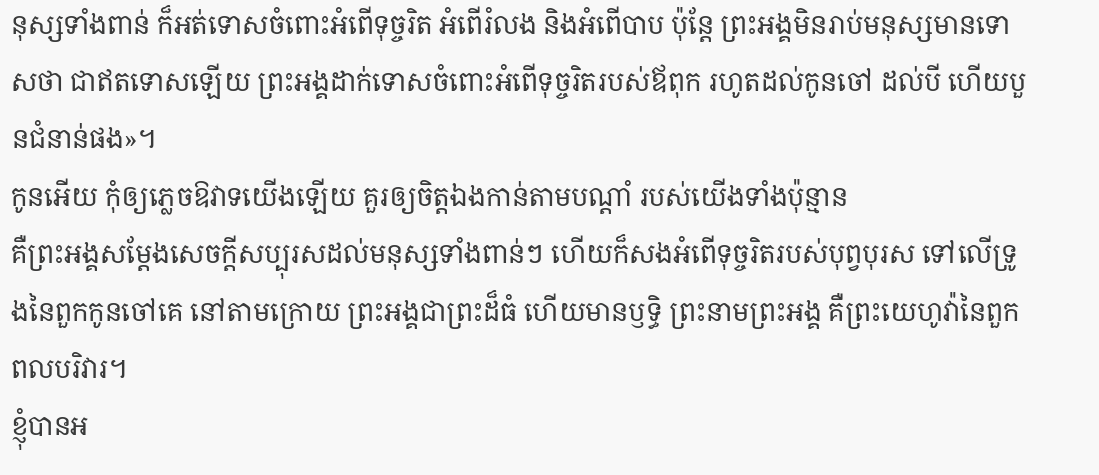នុស្សទាំងពាន់ ក៏អត់ទោសចំពោះអំពើទុច្ចរិត អំពើរំលង និងអំពើបាប ប៉ុន្តែ ព្រះអង្គមិនរាប់មនុស្សមានទោសថា ជាឥតទោសឡើយ ព្រះអង្គដាក់ទោសចំពោះអំពើទុច្ចរិតរបស់ឪពុក រហូតដល់កូនចៅ ដល់បី ហើយបួនជំនាន់ផង»។
កូនអើយ កុំឲ្យភ្លេចឱវាទយើងឡើយ គួរឲ្យចិត្តឯងកាន់តាមបណ្ដាំ របស់យើងទាំងប៉ុន្មាន
គឺព្រះអង្គសម្ដែងសេចក្ដីសប្បុរសដល់មនុស្សទាំងពាន់ៗ ហើយក៏សងអំពើទុច្ចរិតរបស់បុព្វបុរស ទៅលើទ្រូងនៃពួកកូនចៅគេ នៅតាមក្រោយ ព្រះអង្គជាព្រះដ៏ធំ ហើយមានឫទ្ធិ ព្រះនាមព្រះអង្គ គឺព្រះយេហូវ៉ានៃពួកពលបរិវារ។
ខ្ញុំបានអ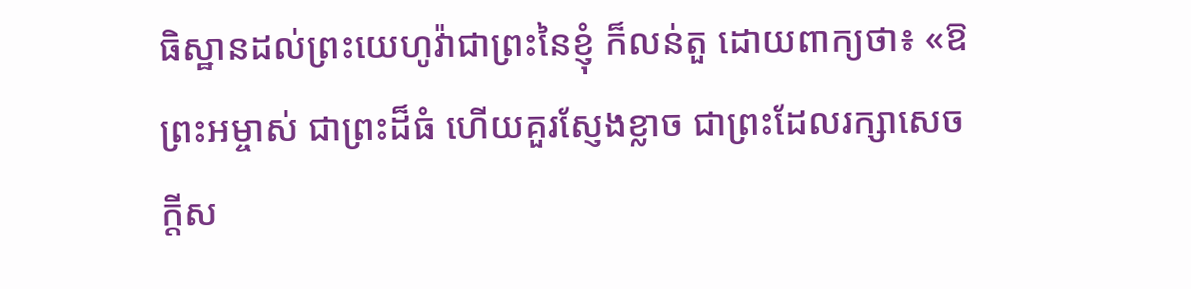ធិស្ឋានដល់ព្រះយេហូវ៉ាជាព្រះនៃខ្ញុំ ក៏លន់តួ ដោយពាក្យថា៖ «ឱព្រះអម្ចាស់ ជាព្រះដ៏ធំ ហើយគួរស្ញែងខ្លាច ជាព្រះដែលរក្សាសេចក្ដីស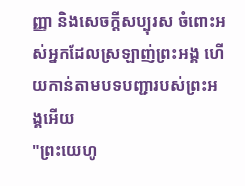ញ្ញា និងសេចក្ដីសប្បុរស ចំពោះអស់អ្នកដែលស្រឡាញ់ព្រះអង្គ ហើយកាន់តាមបទបញ្ជារបស់ព្រះអង្គអើយ
"ព្រះយេហូ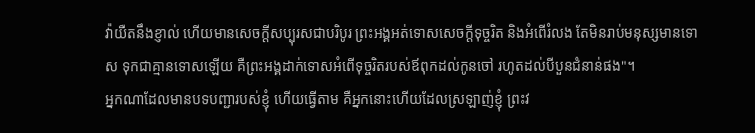វ៉ាយឺតនឹងខ្ញាល់ ហើយមានសេចក្ដីសប្បុរសជាបរិបូរ ព្រះអង្គអត់ទោសសេចក្ដីទុច្ចរិត និងអំពើរំលង តែមិនរាប់មនុស្សមានទោស ទុកជាគ្មានទោសឡើយ គឺព្រះអង្គដាក់ទោសអំពើទុច្ចរិតរបស់ឪពុកដល់កូនចៅ រហូតដល់បីបួនជំនាន់ផង"។
អ្នកណាដែលមានបទបញ្ជារបស់ខ្ញុំ ហើយធ្វើតាម គឺអ្នកនោះហើយដែលស្រឡាញ់ខ្ញុំ ព្រះវ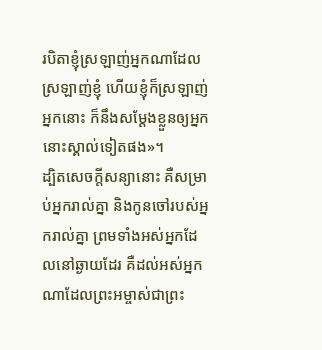របិតាខ្ញុំស្រឡាញ់អ្នកណាដែលស្រឡាញ់ខ្ញុំ ហើយខ្ញុំក៏ស្រឡាញ់អ្នកនោះ ក៏នឹងសម្តែងខ្លួនឲ្យអ្នកនោះស្គាល់ទៀតផង»។
ដ្បិតសេចក្តីសន្យានោះ គឺសម្រាប់អ្នករាល់គ្នា និងកូនចៅរបស់អ្នករាល់គ្នា ព្រមទាំងអស់អ្នកដែលនៅឆ្ងាយដែរ គឺដល់អស់អ្នកណាដែលព្រះអម្ចាស់ជាព្រះ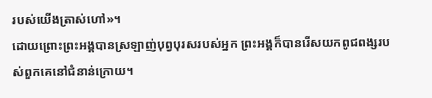របស់យើងត្រាស់ហៅ»។
ដោយព្រោះព្រះអង្គបានស្រឡាញ់បុព្វបុរសរបស់អ្នក ព្រះអង្គក៏បានរើសយកពូជពង្សរបស់ពួកគេនៅជំនាន់ក្រោយ។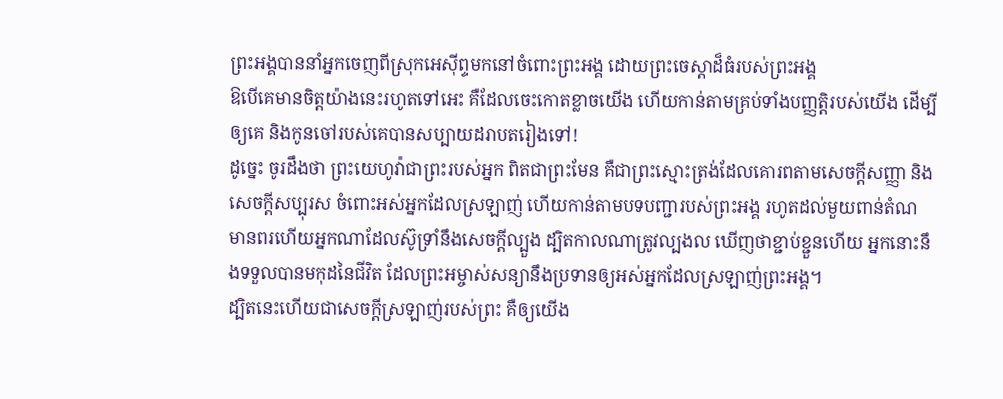ព្រះអង្គបាននាំអ្នកចេញពីស្រុកអេស៊ីព្ទមកនៅចំពោះព្រះអង្គ ដោយព្រះចេស្តាដ៏ធំរបស់ព្រះអង្គ
ឱបើគេមានចិត្តយ៉ាងនេះរហូតទៅអេះ គឺដែលចេះកោតខ្លាចយើង ហើយកាន់តាមគ្រប់ទាំងបញ្ញត្តិរបស់យើង ដើម្បីឲ្យគេ និងកូនចៅរបស់គេបានសប្បាយដរាបតរៀងទៅ!
ដូច្នេះ ចូរដឹងថា ព្រះយេហូវ៉ាជាព្រះរបស់អ្នក ពិតជាព្រះមែន គឺជាព្រះស្មោះត្រង់ដែលគោរពតាមសេចក្ដីសញ្ញា និងសេចក្ដីសប្បុរស ចំពោះអស់អ្នកដែលស្រឡាញ់ ហើយកាន់តាមបទបញ្ជារបស់ព្រះអង្គ រហូតដល់មួយពាន់តំណ
មានពរហើយអ្នកណាដែលស៊ូទ្រាំនឹងសេចក្តីល្បួង ដ្បិតកាលណាត្រូវល្បងល ឃើញថាខ្ជាប់ខ្ជួនហើយ អ្នកនោះនឹងទទួលបានមកុដនៃជីវិត ដែលព្រះអម្ចាស់សន្យានឹងប្រទានឲ្យអស់អ្នកដែលស្រឡាញ់ព្រះអង្គ។
ដ្បិតនេះហើយជាសេចក្ដីស្រឡាញ់របស់ព្រះ គឺឲ្យយើង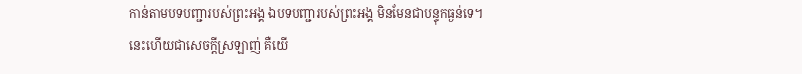កាន់តាមបទបញ្ជារបស់ព្រះអង្គ ឯបទបញ្ជារបស់ព្រះអង្គ មិនមែនជាបន្ទុកធ្ងន់ទេ។
នេះហើយជាសេចក្ដីស្រឡាញ់ គឺយើ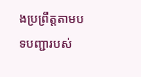ងប្រព្រឹត្តតាមបទបញ្ជារបស់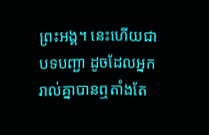ព្រះអង្គ។ នេះហើយជាបទបញ្ជា ដូចដែលអ្នករាល់គ្នាបានឮតាំងតែ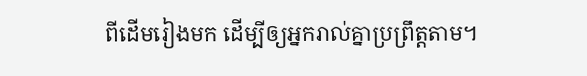ពីដើមរៀងមក ដើម្បីឲ្យអ្នករាល់គ្នាប្រព្រឹត្តតាម។